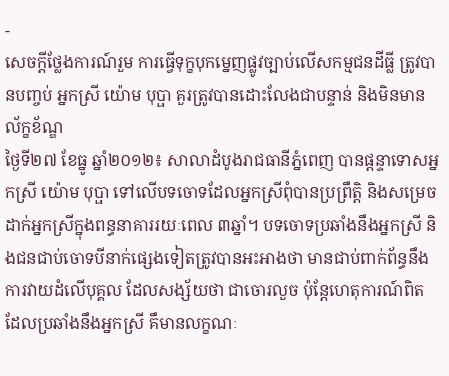-
សេចក្តីថ្លែងការណ៍រួម ការធ្វើទុក្ខបុកម្នេញផ្លូវច្បាប់លើសកម្មជនដីធ្លី ត្រូវបានបញ្ចប់ អ្នកស្រី យ៉ោម បុប្ផា គួរត្រូវបានដោះលែងជាបន្ទាន់ និងមិនមានល័ក្ខខ័ណ្ឌ
ថ្ងៃទី២៧ ខែធ្នូ ឆ្នាំ២០១២៖ សាលាដំបូងរាជធានីភ្នំពេញ បានផ្តន្ទាទោសអ្នកស្រី យ៉ោម បុប្ផា ទៅលើបទចោទដែលអ្នកស្រីពុំបានប្រព្រឹត្តិ និងសម្រេចដាក់អ្នកស្រីក្នុងពន្ធនាគាររយៈពេល ៣ឆ្នាំ។ បទចោទប្រឆាំងនឹងអ្នកស្រី និងជនជាប់ចោទបីនាក់ផ្សេងទៀតត្រូវបានអះអាងថា មានជាប់ពាក់ព័ន្ធនឹងការវាយដំលើបុគ្គល ដែលសង្ស័យថា ជាចោរលួច ប៉ុន្តែហេតុការណ៍ពិត ដែលប្រឆាំងនឹងអ្នកស្រី គឹមានលក្ខណៈ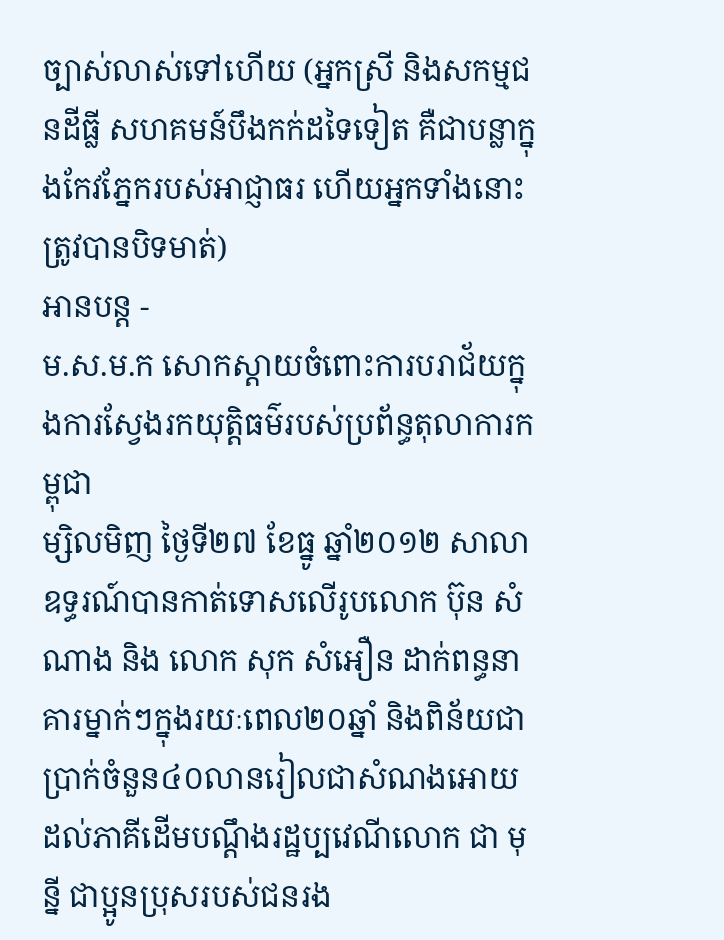ច្បាស់លាស់ទៅហើយ (អ្នកស្រី និងសកម្មជនដីធ្លី សហគមន៍បឹងកក់ដទៃទៀត គឺជាបន្លាក្នុងកែវភ្នែករបស់អាជ្ញាធរ ហើយអ្នកទាំងនោះត្រូវបានបិទមាត់)
អានបន្ត -
ម.ស.ម.ក សោកស្តាយចំពោះការបរាជ័យក្នុងការស្វែងរកយុត្តិធម៌របស់ប្រព័ន្ធតុលាការកម្ពុជា
ម្សិលមិញ ថ្ងៃទី២៧ ខែធ្នូ ឆ្នាំ២០១២ សាលាឧទ្ធរណ៍បានកាត់ទោសលើរូបលោក ប៊ុន សំណាង និង លោក សុក សំអឿន ដាក់ពន្ធនាគារម្នាក់ៗក្នុងរយៈពេល២០ឆ្នាំ និងពិន័យជាប្រាក់ចំនួន៤០លានរៀលជាសំណងអោយដល់ភាគីដើមបណ្តឹងរដ្ឋប្បវេណីលោក ជា មុន្នី ជាប្អូនប្រុសរបស់ជនរង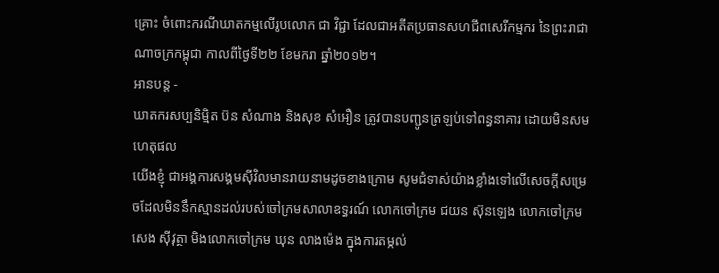គ្រោះ ចំពោះករណីឃាតកម្មលើរូបលោក ជា វិជ្ជា ដែលជាអតីតប្រធានសហជីពសេរីកម្មករ នៃព្រះរាជាណាចក្រកម្ពុជា កាលពីថ្ងៃទី២២ ខែមករា ឆ្នាំ២០១២។
អានបន្ត -
ឃាតករសប្បនិម្មិត ប៊ន សំណាង និងសុខ សំអឿន ត្រូវបានបញ្ជូនត្រឡប់ទៅពន្ធនាគារ ដោយមិនសមហេតុផល
យើងខ្ញុំ ជាអង្គការសង្គមស៊ីវិលមានរាយនាមដូចខាងក្រោម សូមជំទាស់យ៉ាងខ្លាំងទៅលើសេចក្តីសម្រេចដែលមិននឹកស្មានដល់របស់ចៅក្រមសាលាឧទ្ធរណ៍ លោកចៅក្រម ជយន ស៊ុនឡេង លោកចៅក្រម សេង ស៊ីវុត្ថា មិងលោកចៅក្រម ឃុន លាងម៉េង ក្នុងការតម្កល់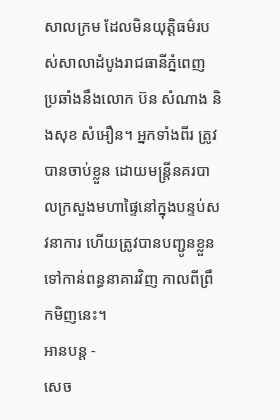សាលក្រម ដែលមិនយុត្តិធម៌របស់សាលាដំបូងរាជធានីភ្នំពេញ ប្រឆាំងនឹងលោក ប៊ន សំណាង និងសុខ សំអឿន។ អ្នកទាំងពីរ ត្រូវបានចាប់ខ្លួន ដោយមន្ត្រីនគរបាលក្រសួងមហាផ្ទៃនៅក្នុងបន្ទប់សវនាការ ហើយត្រូវបានបញ្ជូនខ្លួនទៅកាន់ពន្ធនាគារវិញ កាលពីព្រឹកមិញនេះ។
អានបន្ត -
សេច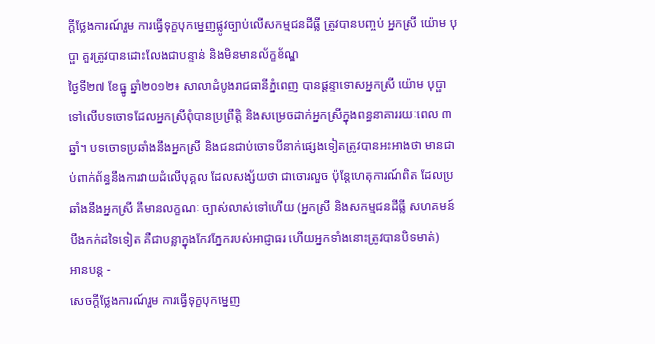ក្តីថ្លែងការណ៍រួម ការធ្វើទុក្ខបុកម្នេញផ្លូវច្បាប់លើសកម្មជនដីធ្លី ត្រូវបានបញ្ចប់ អ្នកស្រី យ៉ោម បុប្ផា គួរត្រូវបានដោះលែងជាបន្ទាន់ និងមិនមានល័ក្ខខ័ណ្ឌ
ថ្ងៃទី២៧ ខែធ្នូ ឆ្នាំ២០១២៖ សាលាដំបូងរាជធានីភ្នំពេញ បានផ្តន្ទាទោសអ្នកស្រី យ៉ោម បុប្ផា ទៅលើបទចោទដែលអ្នកស្រីពុំបានប្រព្រឹត្តិ និងសម្រេចដាក់អ្នកស្រីក្នុងពន្ធនាគាររយៈពេល ៣ឆ្នាំ។ បទចោទប្រឆាំងនឹងអ្នកស្រី និងជនជាប់ចោទបីនាក់ផ្សេងទៀតត្រូវបានអះអាងថា មានជាប់ពាក់ព័ន្ធនឹងការវាយដំលើបុគ្គល ដែលសង្ស័យថា ជាចោរលួច ប៉ុន្តែហេតុការណ៍ពិត ដែលប្រឆាំងនឹងអ្នកស្រី គឹមានលក្ខណៈ ច្បាស់លាស់ទៅហើយ (អ្នកស្រី និងសកម្មជនដីធ្លី សហគមន៍បឹងកក់ដទៃទៀត គឺជាបន្លាក្នុងកែវភ្នែករបស់អាជ្ញាធរ ហើយអ្នកទាំងនោះត្រូវបានបិទមាត់)
អានបន្ត -
សេចក្តីថ្លែងការណ៍រួម ការធ្វើទុក្ខបុកម្នេញ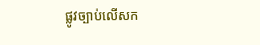ផ្លូវច្បាប់លើសក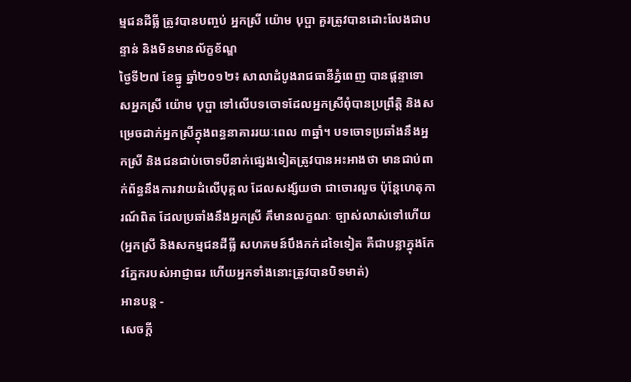ម្មជនដីធ្លី ត្រូវបានបញ្ចប់ អ្នកស្រី យ៉ោម បុប្ផា គួរត្រូវបានដោះលែងជាបន្ទាន់ និងមិនមានល័ក្ខខ័ណ្ឌ
ថ្ងៃទី២៧ ខែធ្នូ ឆ្នាំ២០១២៖ សាលាដំបូងរាជធានីភ្នំពេញ បានផ្តន្ទាទោសអ្នកស្រី យ៉ោម បុប្ផា ទៅលើបទចោទដែលអ្នកស្រីពុំបានប្រព្រឹត្តិ និងសម្រេចដាក់អ្នកស្រីក្នុងពន្ធនាគាររយៈពេល ៣ឆ្នាំ។ បទចោទប្រឆាំងនឹងអ្នកស្រី និងជនជាប់ចោទបីនាក់ផ្សេងទៀតត្រូវបានអះអាងថា មានជាប់ពាក់ព័ន្ធនឹងការវាយដំលើបុគ្គល ដែលសង្ស័យថា ជាចោរលួច ប៉ុន្តែហេតុការណ៍ពិត ដែលប្រឆាំងនឹងអ្នកស្រី គឹមានលក្ខណៈ ច្បាស់លាស់ទៅហើយ (អ្នកស្រី និងសកម្មជនដីធ្លី សហគមន៍បឹងកក់ដទៃទៀត គឺជាបន្លាក្នុងកែវភ្នែករបស់អាជ្ញាធរ ហើយអ្នកទាំងនោះត្រូវបានបិទមាត់)
អានបន្ត -
សេចក្តី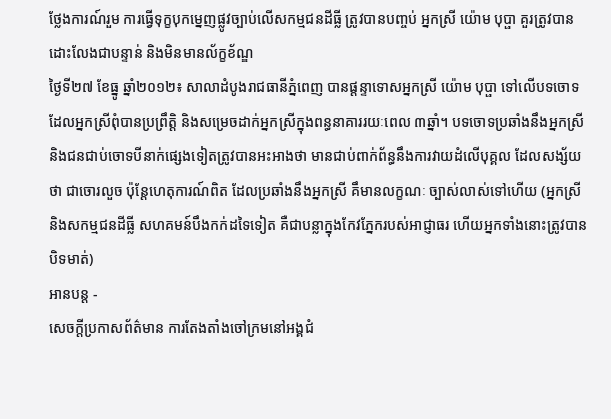ថ្លែងការណ៍រួម ការធ្វើទុក្ខបុកម្នេញផ្លូវច្បាប់លើសកម្មជនដីធ្លី ត្រូវបានបញ្ចប់ អ្នកស្រី យ៉ោម បុប្ផា គួរត្រូវបានដោះលែងជាបន្ទាន់ និងមិនមានល័ក្ខខ័ណ្ឌ
ថ្ងៃទី២៧ ខែធ្នូ ឆ្នាំ២០១២៖ សាលាដំបូងរាជធានីភ្នំពេញ បានផ្តន្ទាទោសអ្នកស្រី យ៉ោម បុប្ផា ទៅលើបទចោទដែលអ្នកស្រីពុំបានប្រព្រឹត្តិ និងសម្រេចដាក់អ្នកស្រីក្នុងពន្ធនាគាររយៈពេល ៣ឆ្នាំ។ បទចោទប្រឆាំងនឹងអ្នកស្រី និងជនជាប់ចោទបីនាក់ផ្សេងទៀតត្រូវបានអះអាងថា មានជាប់ពាក់ព័ន្ធនឹងការវាយដំលើបុគ្គល ដែលសង្ស័យថា ជាចោរលួច ប៉ុន្តែហេតុការណ៍ពិត ដែលប្រឆាំងនឹងអ្នកស្រី គឹមានលក្ខណៈ ច្បាស់លាស់ទៅហើយ (អ្នកស្រី និងសកម្មជនដីធ្លី សហគមន៍បឹងកក់ដទៃទៀត គឺជាបន្លាក្នុងកែវភ្នែករបស់អាជ្ញាធរ ហើយអ្នកទាំងនោះត្រូវបានបិទមាត់)
អានបន្ត -
សេចក្តីប្រកាសព័ត៌មាន ការតែងតាំងចៅក្រមនៅអង្គជំ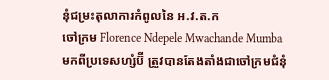នុំជម្រះតុលាការកំពូលនៃ អ.វ.ត.ក
ចៅក្រម Florence Ndepele Mwachande Mumba មកពីប្រទេសហ្សំប៊ី ត្រួវបានតែងតាំងជាចៅក្រមជំនុំ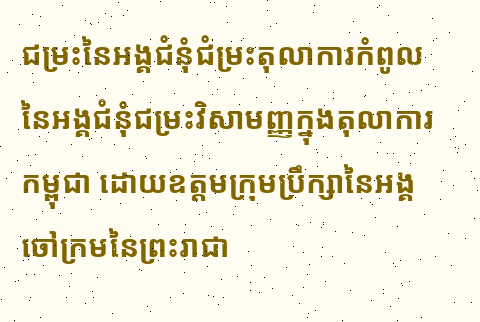ជម្រះនៃអង្គជំនុំជំម្រះតុលាការកំពូលនៃអង្គជំនុំជម្រះវិសាមញ្ញក្នុងតុលាការកម្ពុជា ដោយឧត្តមក្រុមប្រឹក្សានៃអង្គចៅក្រមនៃព្រះរាជា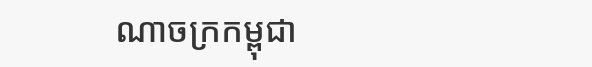ណាចក្រកម្ពុជា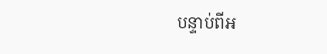បន្ទាប់ពីអ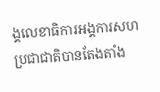ង្គលេខាធិការអង្គការសហប្រជាជាតិបានតែងតាំង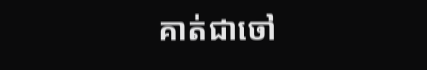គាត់ជាចៅ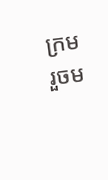ក្រមរួចម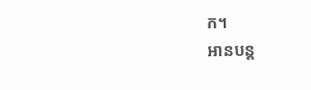ក។
អានបន្ត